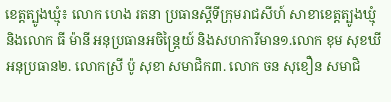ខេត្តត្បូងឃ្មុំ៖ លោក ហេង រតនា ប្រធានស្ដីទីក្រុមរាជសីហ៍ សាខាខេត្តត្បូងឃ្មុំ និងលោក ធី ម៉ានី អនុប្រធានអចិន្ត្រៃយ៍ និងសហការីមាន១.លោក ខុម សុខឃី អនុប្រធាន២. លោកស្រី ប៉ូ សុខា សមាជិក៣. លោក ចន សុខឿន សមាជិ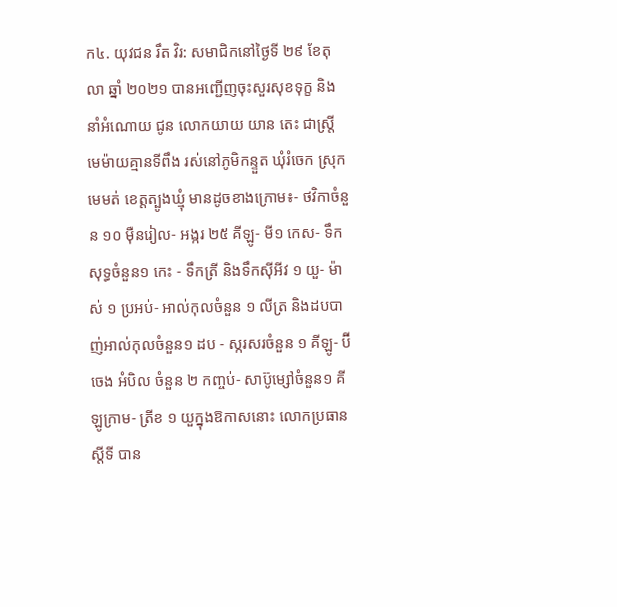ក៤. យុវជន រឹត វិរ: សមាជិកនៅថ្ងៃទី ២៩ ខែតុលា ឆ្នាំ ២០២១ បានអញ្ជើញចុះសួរសុខទុក្ខ និងនាំអំណោយ ជូន លោកយាយ យាន តេះ ជាស្រ្តីមេម៉ាយគ្មានទីពឹង រស់នៅភូមិកន្ទួត ឃុំរំចេក ស្រុកមេមត់ ខេត្តត្បូងឃ្មុំ មានដូចខាងក្រោម៖- ថវិកាចំនួន ១០ មុឺនរៀល- អង្ករ ២៥ គីឡូ- មី១ កេស- ទឹកសុទ្ធចំនួន១ កេះ - ទឹកត្រី និងទឹកស៊ីអីវ ១ យួ- ម៉ាស់ ១ ប្រអប់- អាល់កុលចំនួន ១ លីត្រ និងដបបាញ់អាល់កុលចំនួន១ ដប - ស្ករសរចំនួន ១ គីឡូ- ប៊ីចេង អំបិល ចំនួន ២ កញ្ចប់- សាប៊ូម្សៅចំនួន១ គីឡូក្រាម- ត្រីខ ១ យួក្នុងឱកាសនោះ លោកប្រធានស្តីទី បាន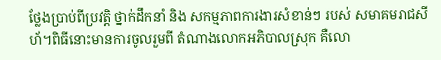ថ្លែងប្រាប់ពីប្រវត្តិ ថ្នាក់ដឹកនាំ និង សកម្មភាពការងារសំខាន់ៗ របស់ សមាគមរាជសីហ័។ពិធីនោះមានការចូលរួមពី តំណាងលោកអភិបាលស្រុក គឺលោ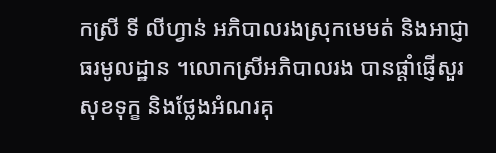កស្រី ទី លីហ្វាន់ អភិបាលរងស្រុកមេមត់ និងអាជ្ញាធរមូលដ្ឋាន ។លោកស្រីអភិបាលរង បានផ្តាំផ្ញើសួរសុខទុក្ខ និងថ្លែងអំណរគុ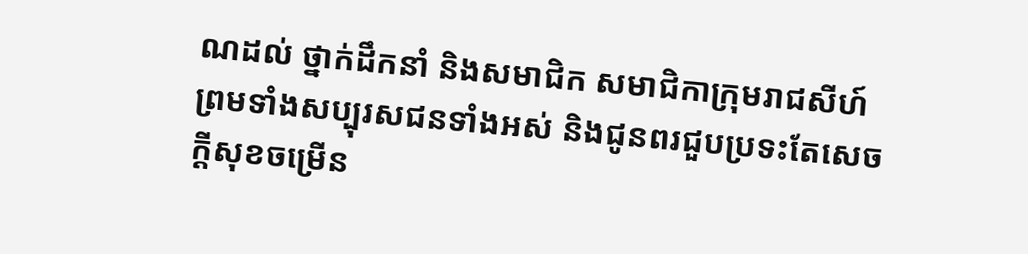ណដល់ ថ្នាក់ដឹកនាំ និងសមាជិក សមាជិកាក្រុមរាជសីហ៍ ព្រមទាំងសប្បុរសជនទាំងអស់ និងជូនពរជួបប្រទះតែសេចក្តីសុខចម្រើន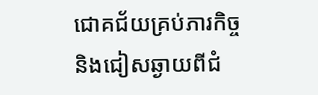ជោគជ័យគ្រប់ភារកិច្ច និងជៀសឆ្ងាយពីជំ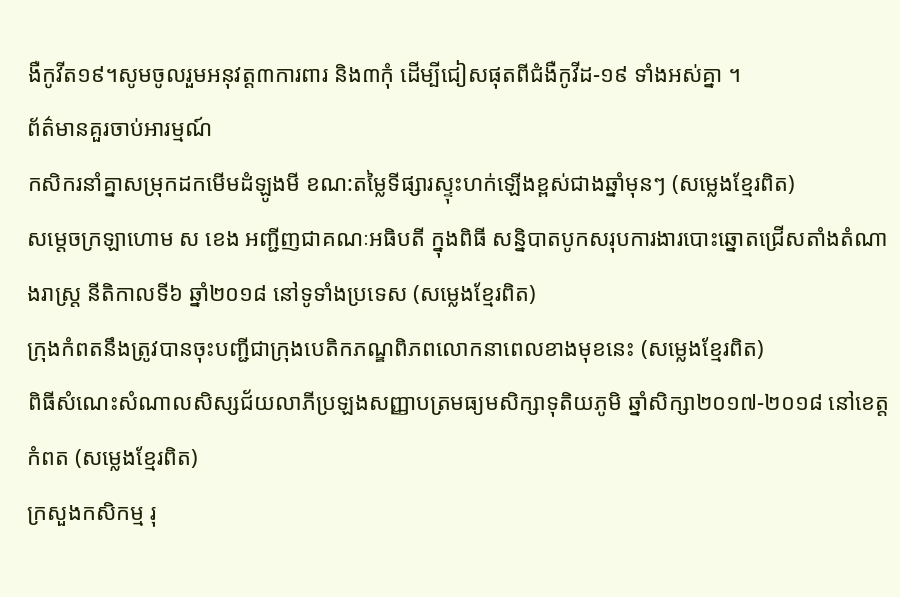ងឺកូវីត១៩។សូមចូលរួមអនុវត្ត៣ការពារ និង៣កុំ ដើម្បីជៀសផុតពីជំងឺកូវីដ-១៩ ទាំងអស់គ្នា ។
ព័ត៌មានគួរចាប់អារម្មណ៍
កសិករនាំគ្នាសម្រុកដកមើមដំឡូងមី ខណ:តម្លៃទីផ្សារស្ទុះហក់ឡើងខ្ពស់ជាងឆ្នាំមុនៗ (សម្លេងខ្មែរពិត)
សម្តេចក្រឡាហោម ស ខេង អញ្ជីញជាគណៈអធិបតី ក្នុងពិធី សន្និបាតបូកសរុបការងារបោះឆ្នោតជ្រើសតាំងតំណាងរាស្ត្រ នីតិកាលទី៦ ឆ្នាំ២០១៨ នៅទូទាំងប្រទេស (សម្លេងខ្មែរពិត)
ក្រុងកំពតនឹងត្រូវបានចុះបញ្ជីជាក្រុងបេតិកភណ្ឌពិភពលោកនាពេលខាងមុខនេះ (សម្លេងខ្មែរពិត)
ពិធីសំណេះសំណាលសិស្សជ័យលាភីប្រឡងសញ្ញាបត្រមធ្យមសិក្សាទុតិយភូមិ ឆ្នាំសិក្សា២០១៧-២០១៨ នៅខេត្តកំពត (សម្លេងខ្មែរពិត)
ក្រសួងកសិកម្ម រុ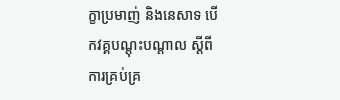ក្ខាប្រមាញ់ និងនេសាទ បើកវគ្គបណ្តុះបណ្តាល ស្តីពីការគ្រប់គ្រ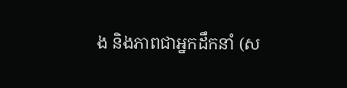ង និងភាពជាអ្នកដឹកនាំ (ស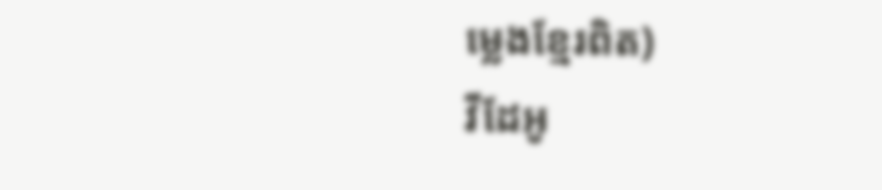ម្លេងខ្មែរពិត)
វីដែអូ